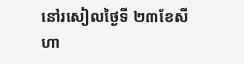នៅរសៀលថ្ងៃទី ២៣ខែសីហា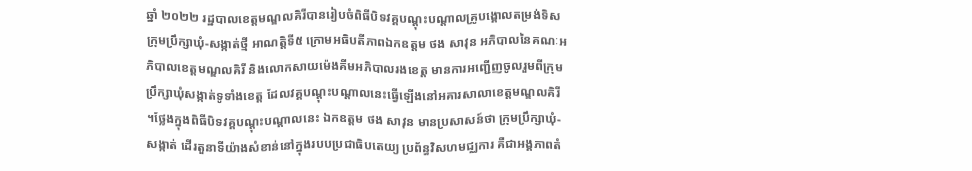ឆ្នាំ ២០២២ រដ្ឋបាលខេត្តមណ្ឌលគិរីបានរៀបចំពិធីបិទវគ្គបណ្ដុះបណ្ដាលគ្រូបង្គោលតម្រង់ទិសក្រុមប្រឹក្សាឃុំ-សង្កាត់ថ្មី អាណត្តិទី៥ ក្រោមអធិបតីភាពឯកឧត្តម ថង សាវុន អភិបាលនៃគណៈអភិបាលខេត្តមណ្ឌលគិរី និងលោកសាយម៉េងគីមអភិបាលរងខេត្ត មានការអញ្ជើញចូលរួមពីក្រុមប្រឹក្សាឃុំសង្កាត់ទូទាំងខេត្ត ដែលវគ្គបណ្ដុះបណ្ដាលនេះធ្វើឡើងនៅអគារសាលាខេត្តមណ្ឌលគិរី ។ថ្លែងក្នុងពិធីបិទវគ្គបណ្ដុះបណ្ដាលនេះ ឯកឧត្តម ថង សាវុន មានប្រសាសន៍ថា ក្រុមប្រឹក្សាឃុំ-សង្កាត់ ដើរតួនាទីយ៉ាងសំខាន់នៅក្នុងរបបប្រជាធិបតេយ្យ ប្រព័ន្ធវិសហមជ្ឈការ គឺជាអង្គភាពតំ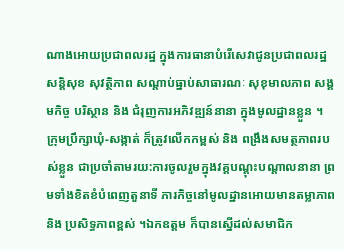ណាងអោយប្រជាពលរដ្ឋ ក្នុងការធានាបំរើសេវាជូនប្រជាពលរដ្ឋ សន្តិសុខ សុវត្ថិភាព សណ្តាប់ធ្នាប់សាធារណៈ សុខុមាលភាព សង្គមកិច្ច បរិស្ថាន និង ជំរុញការអភិវឌ្ឍន៍នានា ក្នុងមូលដ្ឋានខ្លួន ។ ក្រុមប្រឹក្សាឃុំ-សង្កាត់ ក៏ត្រូវលើកកម្ពស់ និង ពង្រឹងសមត្ថភាពរបស់ខ្លួន ជាប្រចាំតាមរយ:ការចូលរួមក្នុងវគ្គបណ្តុះបណ្តាលនានា ព្រមទាំងខិតខំបំពេញតួនាទី ភារកិច្ចនៅមូលដ្ឋានអោយមានតម្លាភាព និង ប្រសិទ្ធភាពខ្ពស់ ។ឯកឧត្តម ក៏បានស្នើដល់សមាជិក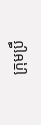ក្រុមប្រឹ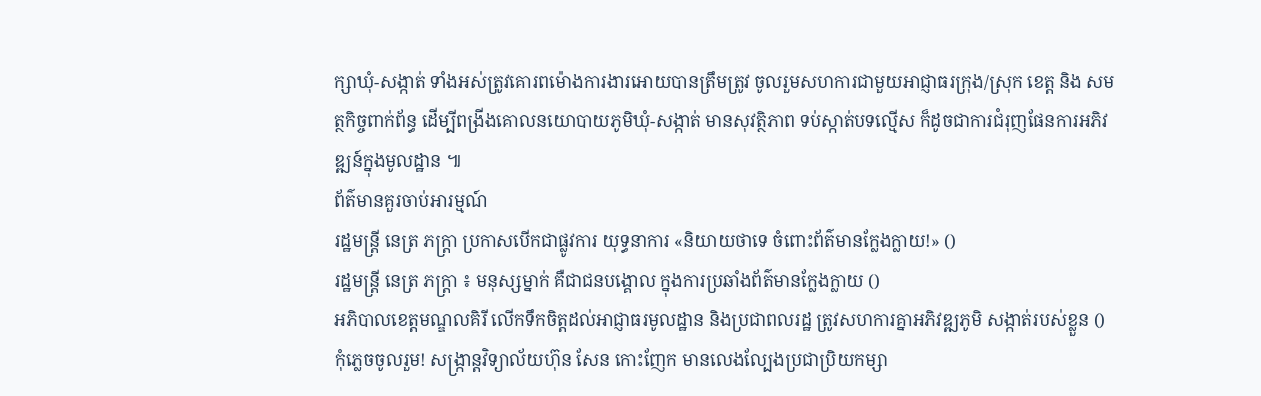ក្សាឃុំ-សង្កាត់ ទាំងអស់ត្រូវគោរពម៉ោងការងារអោយបានត្រឹមត្រូវ ចូលរួមសហការជាមួយអាជ្ញាធរក្រុង/ស្រុក ខេត្ត និង សមត្ថកិច្ចពាក់ព័ន្ធ ដើម្បីពង្រីងគោលនយោបាយភូមិឃុំ-សង្កាត់ មានសុវត្ថិភាព ទប់ស្កាត់បទល្មើស ក៏ដូចជាការជំរុញផែនការអភិវឌ្ឍន៍ក្នុងមូលដ្ឋាន ៕
ព័ត៌មានគួរចាប់អារម្មណ៍
រដ្ឋមន្ត្រី នេត្រ ភក្ត្រា ប្រកាសបើកជាផ្លូវការ យុទ្ធនាការ «និយាយថាទេ ចំពោះព័ត៌មានក្លែងក្លាយ!» ()
រដ្ឋមន្ត្រី នេត្រ ភក្ត្រា ៖ មនុស្សម្នាក់ គឺជាជនបង្គោល ក្នុងការប្រឆាំងព័ត៌មានក្លែងក្លាយ ()
អភិបាលខេត្តមណ្ឌលគិរី លើកទឹកចិត្តដល់អាជ្ញាធរមូលដ្ឋាន និងប្រជាពលរដ្ឋ ត្រូវសហការគ្នាអភិវឌ្ឍភូមិ សង្កាត់របស់ខ្លួន ()
កុំភ្លេចចូលរួម! សង្ក្រាន្តវិទ្យាល័យហ៊ុន សែន កោះញែក មានលេងល្បែងប្រជាប្រិយកម្សា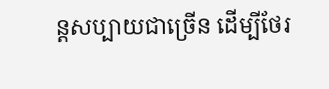ន្តសប្បាយជាច្រើន ដើម្បីថែរ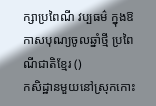ក្សាប្រពៃណី វប្បធម៌ ក្នុងឱកាសបុណ្យចូលឆ្នាំថ្មី ប្រពៃណីជាតិខ្មែរ ()
កសិដ្ឋានមួយនៅស្រុកកោះ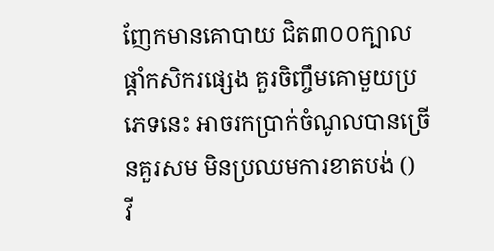ញែកមានគោបាយ ជិត៣០០ក្បាល ផ្ដាំកសិករផ្សេង គួរចិញ្ចឹមគោមួយប្រភេទនេះ អាចរកប្រាក់ចំណូលបានច្រើនគួរសម មិនប្រឈមការខាតបង់ ()
វី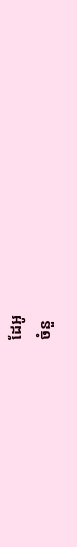ដែអូ
ចំនួ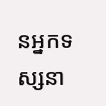នអ្នកទស្សនា